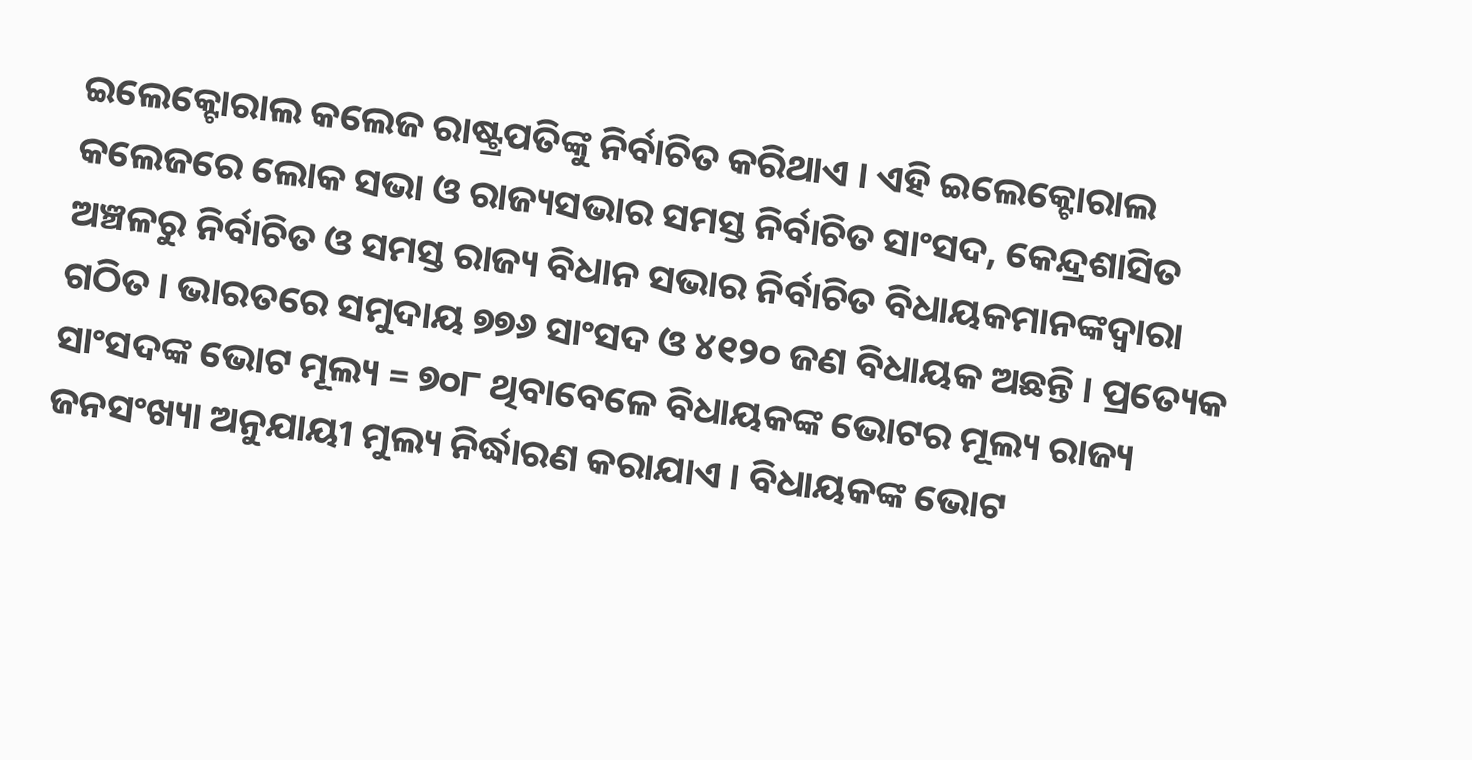ଇଲେକ୍ଟୋରାଲ କଲେଜ ରାଷ୍ଟ୍ରପତିଙ୍କୁ ନିର୍ବାଚିତ କରିଥାଏ । ଏହି ଇଲେକ୍ଟୋରାଲ କଲେଜରେ ଲୋକ ସଭା ଓ ରାଜ୍ୟସଭାର ସମସ୍ତ ନିର୍ବାଚିତ ସାଂସଦ, କେନ୍ଦ୍ରଶାସିତ ଅଞ୍ଚଳରୁ ନିର୍ବାଚିତ ଓ ସମସ୍ତ ରାଜ୍ୟ ବିଧାନ ସଭାର ନିର୍ବାଚିତ ବିଧାୟକମାନଙ୍କଦ୍ୱାରା ଗଠିତ । ଭାରତରେ ସମୁଦାୟ ୭୭୬ ସାଂସଦ ଓ ୪୧୨୦ ଜଣ ବିଧାୟକ ଅଛନ୍ତି । ପ୍ରତ୍ୟେକ ସାଂସଦଙ୍କ ଭୋଟ ମୂଲ୍ୟ = ୭୦୮ ଥିବାବେଳେ ବିଧାୟକଙ୍କ ଭୋଟର ମୂଲ୍ୟ ରାଜ୍ୟ ଜନସଂଖ୍ୟା ଅନୁଯାୟୀ ମୁଲ୍ୟ ନିର୍ଦ୍ଧାରଣ କରାଯାଏ । ବିଧାୟକଙ୍କ ଭୋଟ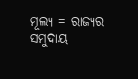ମୂଲ୍ୟ = ରାଜ୍ୟର ସମୁଦାୟ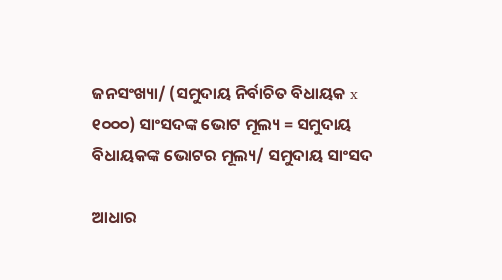ଜନସଂଖ୍ୟା/ (ସମୁଦାୟ ନିର୍ବାଚିତ ବିଧାୟକ x ୧୦୦୦) ସାଂସଦଙ୍କ ଭୋଟ ମୂଲ୍ୟ = ସମୁଦାୟ ବିଧାୟକଙ୍କ ଭୋଟର ମୂଲ୍ୟ/ ସମୁଦାୟ ସାଂସଦ

ଆଧାର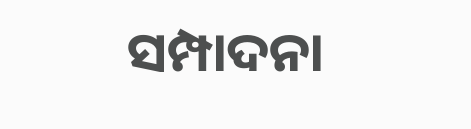ସମ୍ପାଦନା